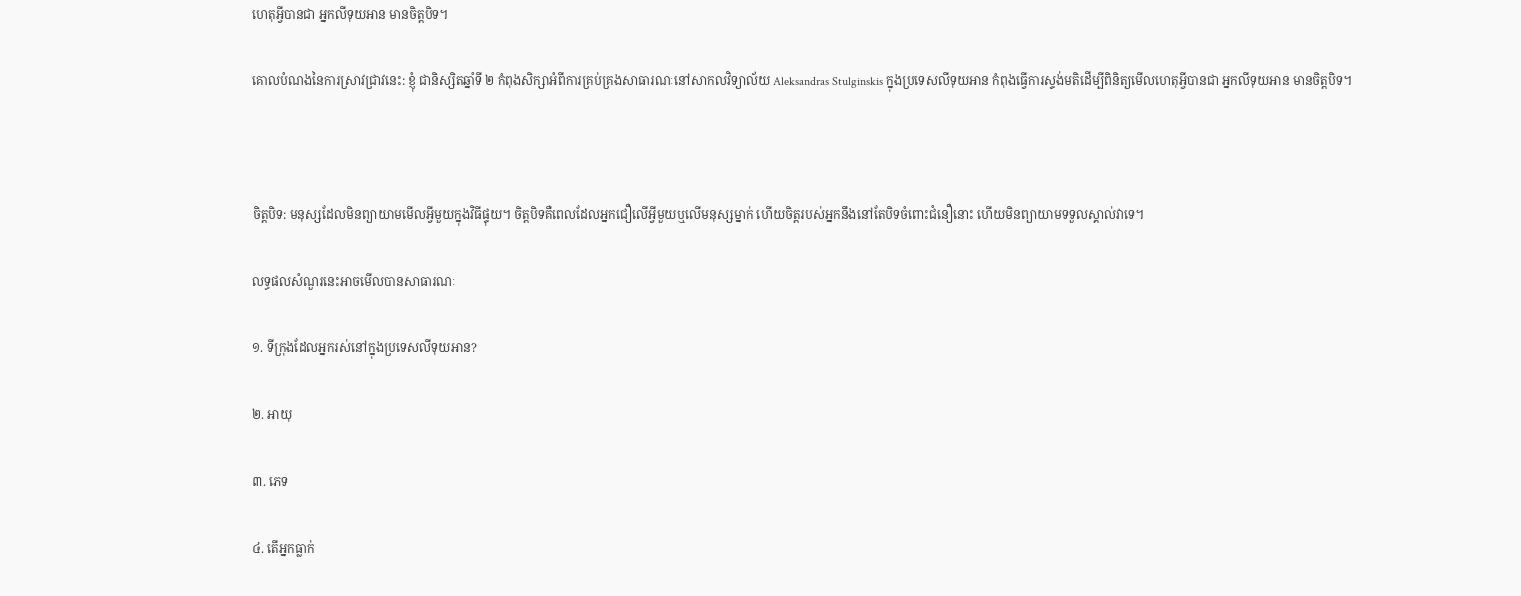ហេតុអ្វីបានជា អ្នកលីទុយអាន មានចិត្តបិទ។

គោលបំណងនៃការស្រាវជ្រាវនេះ: ខ្ញុំ ជានិស្សិតឆ្នាំទី ២ កំពុងសិក្សាអំពីការគ្រប់គ្រងសាធារណៈនៅសាកលវិទ្យាល័យ Aleksandras Stulginskis ក្នុងប្រទេសលីទុយអាន កំពុងធ្វើការស្ទង់មតិដើម្បីពិនិត្យមើលហេតុអ្វីបានជា អ្នកលីទុយអាន មានចិត្តបិទ។



ចិត្តបិទ: មនុស្សដែលមិនព្យាយាមមើលអ្វីមួយក្នុងវិធីផ្ទុយ។ ចិត្តបិទគឺពេលដែលអ្នកជឿលើអ្វីមួយឬលើមនុស្សម្នាក់ ហើយចិត្តរបស់អ្នកនឹងនៅតែបិទចំពោះជំនឿនោះ ហើយមិនព្យាយាមទទួលស្គាល់វាទេ។

លទ្ធផលសំណួរនេះអាចមើលបានសាធារណៈ

១. ទីក្រុងដែលអ្នករស់នៅក្នុងប្រទេសលីទុយអាន?

២. អាយុ

៣. ភេទ

៤. តើអ្នកធ្លាក់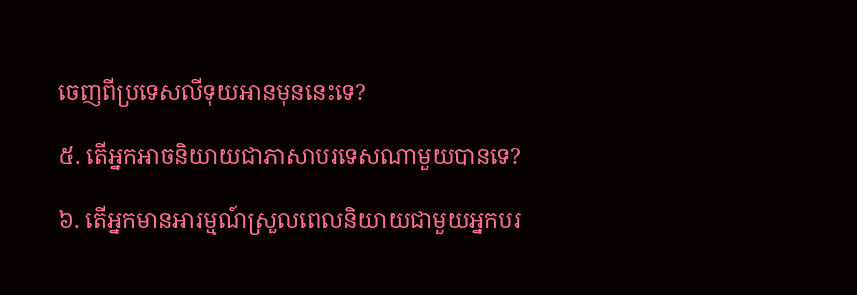ចេញពីប្រទេសលីទុយអានមុននេះទេ?

៥. តើអ្នកអាចនិយាយជាភាសាបរទេសណាមួយបានទេ?

៦. តើអ្នកមានអារម្មណ៍ស្រួលពេលនិយាយជាមួយអ្នកបរ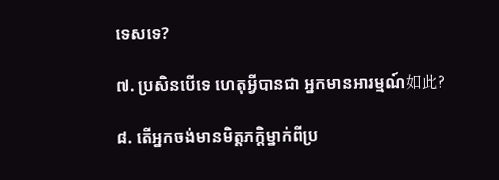ទេសទេ?

៧. ប្រសិនបើទេ ហេតុអ្វីបានជា អ្នកមានអារម្មណ៍如此?

៨. តើអ្នកចង់មានមិត្តភក្តិម្នាក់ពីប្រ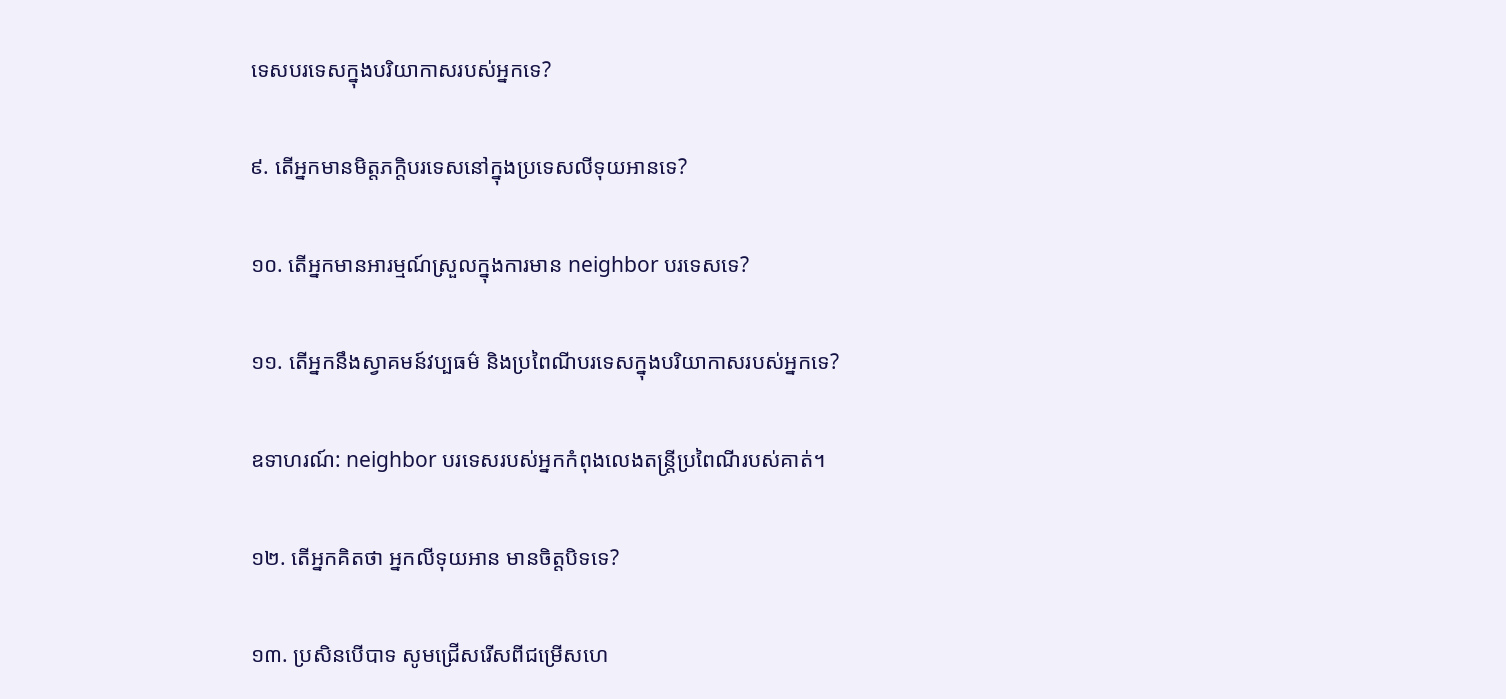ទេសបរទេសក្នុងបរិយាកាសរបស់អ្នកទេ?

៩. តើអ្នកមានមិត្តភក្តិបរទេសនៅក្នុងប្រទេសលីទុយអានទេ?

១០. តើអ្នកមានអារម្មណ៍ស្រួលក្នុងការមាន neighbor បរទេសទេ?

១១. តើអ្នកនឹងស្វាគមន៍វប្បធម៌ និងប្រពៃណីបរទេសក្នុងបរិយាកាសរបស់អ្នកទេ?

ឧទាហរណ៍: neighbor បរទេសរបស់អ្នកកំពុងលេងតន្ត្រីប្រពៃណីរបស់គាត់។

១២. តើអ្នកគិតថា អ្នកលីទុយអាន មានចិត្តបិទទេ?

១៣. ប្រសិនបើបាទ សូមជ្រើសរើសពីជម្រើសហេ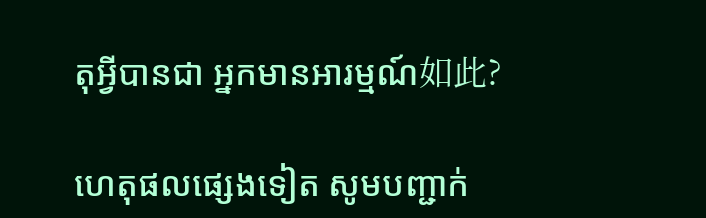តុអ្វីបានជា អ្នកមានអារម្មណ៍如此?

ហេតុផលផ្សេងទៀត សូមបញ្ជាក់